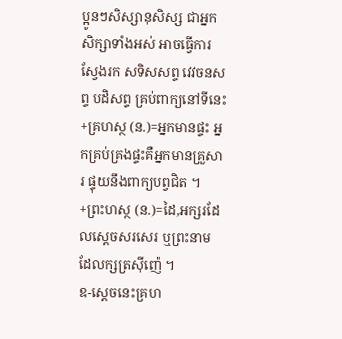ប្អូនៗសិស្សានុសិស្ស ជាអ្នកសិក្សាទាំងអស់ អាចធ្វើការស្វែងរក សទិសសព្ទ វេវចនសព្ទ បដិសព្ទ គ្រប់ពាក្យនៅទីនេះ
+គ្រហស្ថ (ន.)=អ្នកមានផ្ទះ អ្នកគ្រប់គ្រងផ្ទះគឺអ្នកមានគ្រួសារ ផ្ទុយនឹងពាក្យបព្វជិត ។
+ព្រះហស្ថ (ន.)=ដៃ,អក្សរដែលស្ដេចសរសេរ ឬព្រះនាម ដែលក្សត្រស៊ីញ៉េ ។
ឧ-ស្ដេចនេះគ្រហ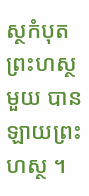ស្ថកំបុតព្រះហស្ថមួយ បានឡាយព្រះហស្ថ ។